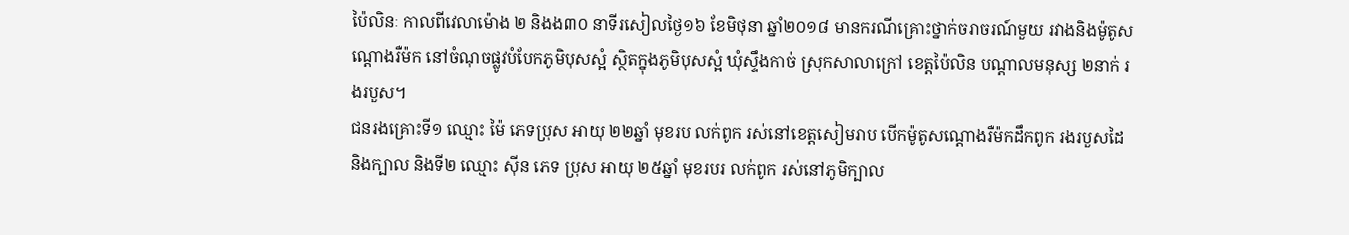ប៉ៃលិនៈ កាលពីវេលាម៉ោង ២ និងង៣០ នាទីរសៀលថ្ងៃ១៦ ខែមិថុនា ឆ្នាំ២០១៨ មានករណីគ្រោះថ្នាក់ចរាចរណ៍មួយ រវាងនិងម៉ូតូសណ្ដោងរឺម៉ក នៅចំណុចផ្លូវបំបែកភូមិបុសស្អំ ស្ថិតក្នុងភូមិបុសស្អំ ឃុំស្ទឹងកាច់ ស្រុកសាលាក្រៅ ខេត្តប៉ៃលិន បណ្ដាលមនុស្ស ២នាក់ រងរបួស។
ជនរងគ្រោះទី១ ឈ្មោះ ម៉ៃ ភេទប្រុស អាយុ ២២ឆ្នាំ មុខរប លក់ពូក រស់នៅខេត្តសៀមរាប បើកម៉ូតូសណ្ដោងរឺម៉កដឹកពូក រងរបួសដៃ និងក្បាល និងទី២ ឈ្មោះ ស៊ីន ភេទ ប្រុស អាយុ ២៥ឆ្នាំ មុខរបរ លក់ពូក រស់នៅភូមិក្បាល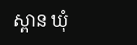ស្ពាន ឃុំ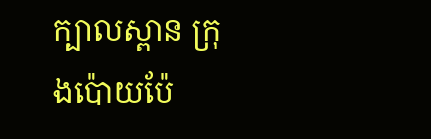ក្បាលស្ពាន ក្រុងប៉ោយប៉ែ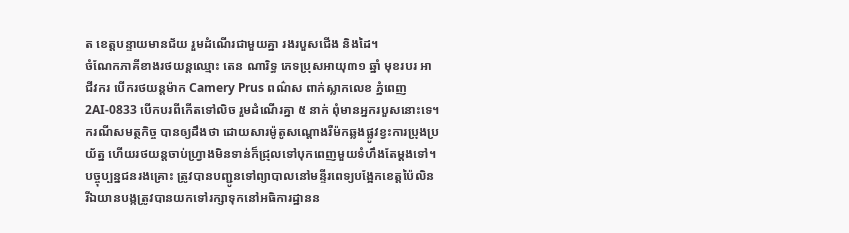ត ខេត្តបន្ទាយមានជ័យ រួមដំណើរជាមួយគ្នា រងរបួសជើង និងដៃ។
ចំណែកភាគីខាងរថយន្តឈ្មោះ តេន ណារិទ្ធ ភេទប្រុសអាយុ៣១ ឆ្នាំ មុខរបរ អាជីវករ បើករថយន្តម៉ាក Camery Prus ពណ៌ស ពាក់ស្លាកលេខ ភ្នំពេញ 2AI-0833 បើកបរពីកើតទៅលិច រួមដំណើរគ្នា ៥ នាក់ ពុំមានអ្នករបួសនោះទេ។
ករណីសមត្ថកិច្ច បានឲ្យដឹងថា ដោយសារម៉ូតូសណ្ដោងរឺម៉កឆ្លងផ្លូវខ្វះការប្រុងប្រយ័ត្ន ហើយរថយន្តចាប់ហ្រ្វាងមិនទាន់ក៏ជ្រុលទៅបុកពេញមួយទំហឹងតែម្តងទៅ។
បច្ចុប្បន្នជនរងគ្រោះ ត្រូវបានបញ្ជូនទៅព្យាបាលនៅមន្ទីរពេទ្យបង្អែកខេត្តប៉ៃលិន រីឯយានបង្កត្រូវបានយកទៅរក្សាទុកនៅអធិការដ្ឋានន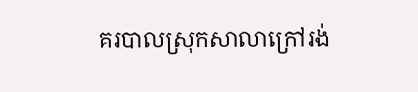គរបាលស្រុកសាលាក្រៅរង់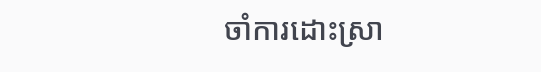ចាំការដោះស្រា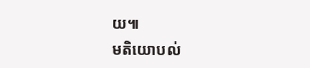យ៕
មតិយោបល់